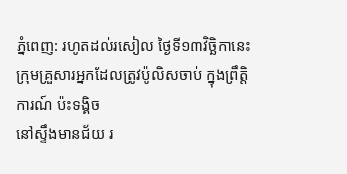ភ្នំពេញ: រហូតដល់រសៀល ថ្ងៃទី១៣វិច្ឆិកានេះ
ក្រុមគ្រួសារអ្នកដែលត្រូវប៉ូលិសចាប់ ក្នុងព្រឹត្តិ ការណ៍ ប៉ះទង្គិច
នៅស្ទឹងមានជ័យ រ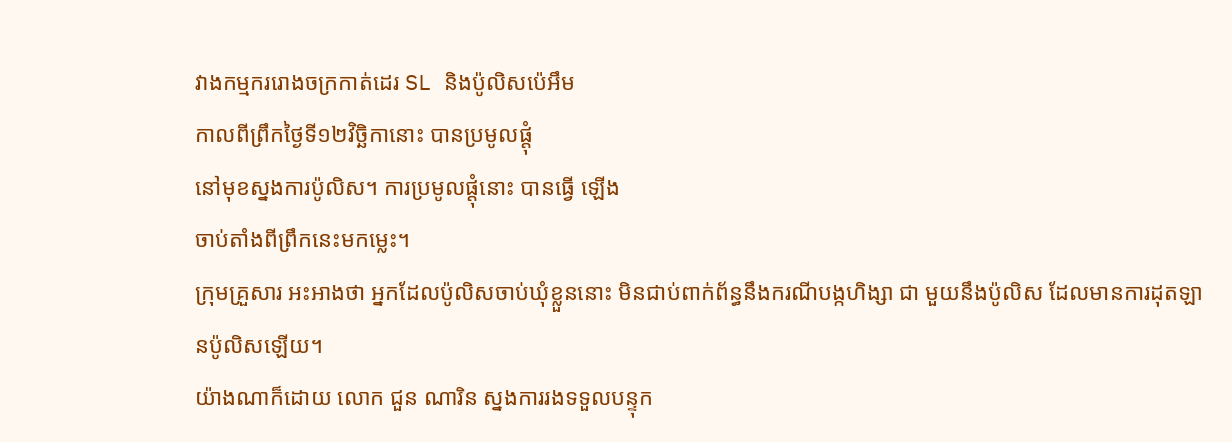វាងកម្មកររោងចក្រកាត់ដេរ SL និងប៉ូលិសប៉េអឹម
កាលពីព្រឹកថ្ងៃទី១២វិច្ឆិកានោះ បានប្រមូលផ្តុំ
នៅមុខស្នងការប៉ូលិស។ ការប្រមូលផ្តុំនោះ បានធ្វើ ឡើង
ចាប់តាំងពីព្រឹកនេះមកម្លេះ។
ក្រុមគ្រួសារ អះអាងថា អ្នកដែលប៉ូលិសចាប់ឃុំខ្លួននោះ មិនជាប់ពាក់ព័ន្ធនឹងករណីបង្កហិង្សា ជា មួយនឹងប៉ូលិស ដែលមានការដុតឡានប៉ូលិសឡើយ។
យ៉ាងណាក៏ដោយ លោក ជួន ណារិន ស្នងការរងទទួលបន្ទុក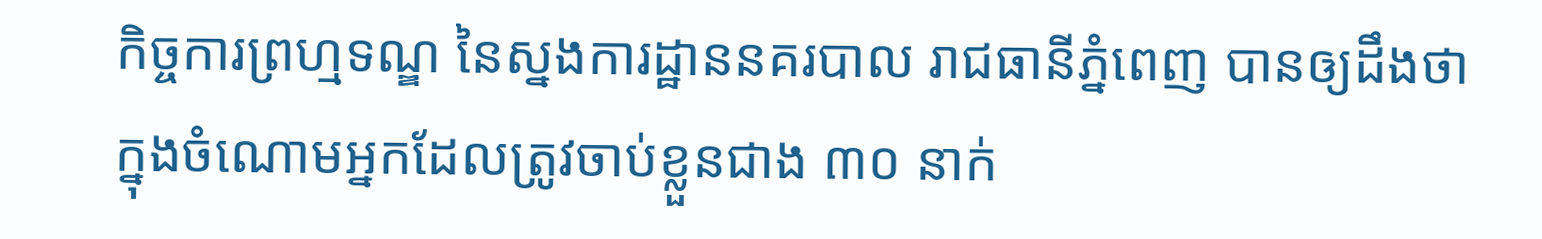កិច្ចការព្រហ្មទណ្ឌ នៃស្នងការដ្ឋាននគរបាល រាជធានីភ្នំពេញ បានឲ្យដឹងថា ក្នុងចំណោមអ្នកដែលត្រូវចាប់ខ្លួនជាង ៣០ នាក់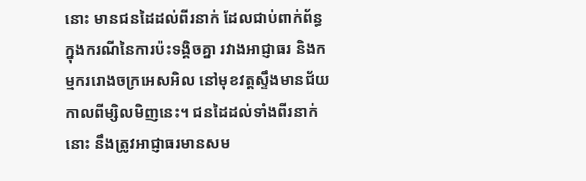នោះ មានជនដៃដល់ពីរនាក់ ដែលជាប់ពាក់ព័ន្ធ ក្នុងករណីនៃការប៉ះទង្គិចគ្នា រវាងអាជ្ញាធរ និងកម្មកររោងចក្រអេសអិល នៅមុខវត្តស្ទឹងមានជ័យ កាលពីម្សិលមិញនេះ។ ជនដៃដល់ទាំងពីរនាក់នោះ នឹងត្រូវអាជ្ញាធរមានសម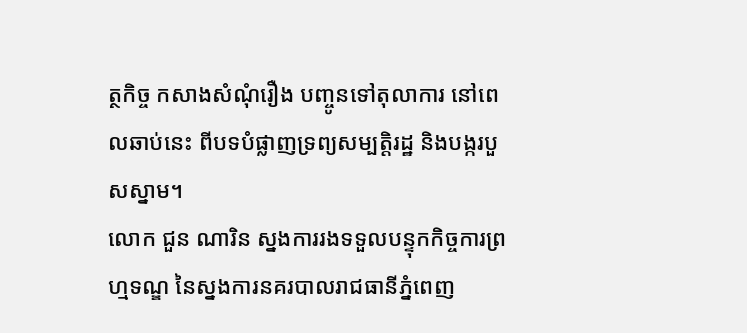ត្ថកិច្ច កសាងសំណុំរឿង បញ្ចូនទៅតុលាការ នៅពេលឆាប់នេះ ពីបទបំផ្លាញទ្រព្យសម្បត្តិរដ្ឋ និងបង្ករបួសស្នាម។
លោក ជួន ណារិន ស្នងការរងទទួលបន្ទុកកិច្ចការព្រហ្មទណ្ឌ នៃស្នងការនគរបាលរាជធានីភ្នំពេញ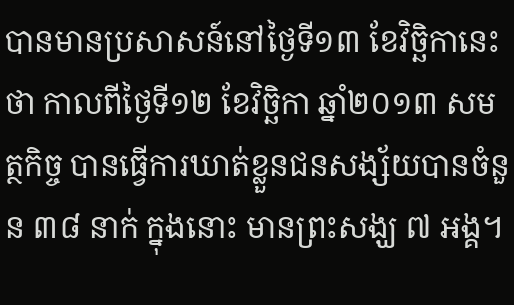បានមានប្រសាសន៍នៅថ្ងៃទី១៣ ខែវិច្ឆិកានេះថា កាលពីថ្ងៃទី១២ ខែវិច្ឆិកា ឆ្នាំ២០១៣ សមត្ថកិច្ច បានធ្វើការឃាត់ខ្លួនជនសង្ស័យបានចំនួន ៣៨ នាក់ ក្នុងនោះ មានព្រះសង្ឃ ៧ អង្គ។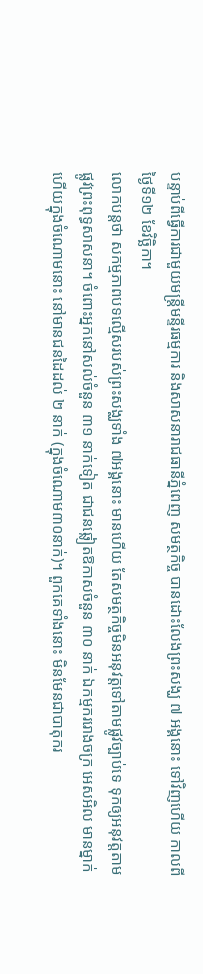បន្ទាប់ពីធ្វើការជាមួយមន្ត្រីមន្ទីរធម្មការ និងសាសនារាជធានីភ្នំពេញ សមត្ថកិច្ច បានដោះលែងព្រះសង្ឃ ៧ អង្គនោះ ទៅវិញហើយ កាលពីថ្ងៃទី១២ ខែវិច្ឆិកា។
លោកបន្តថា សកម្មភាពបទល្មើសរបស់ព្រះសង្ឈទាំង ៧អង្គនោះ មានហើយ តែសមត្ថកិច្ចមិនអនុវត្តទៅតាមផ្លូវច្បាប់ទេ ទុកឲ្យអនុវត្តតាមផ្លូវព្រះពុទ្ធសាសនា។ ចំពោះអ្នកនៅសល់ចំនួន ៣១ នាក់ទៀត ជាជនឆ្លៀតឱកាសចំនួន ៣០ នាក់ ឯកម្មកររោងចក្រ អេសអិល មានម្នាក់ ហើយក្នុងចំណោមនោះ នៅមានជនដៃដល់ ២ នាក់ (ក្នុងចំណោម៣០នាក់)។ ពួកគេទាំងនោះ មិនមែនជាបាតុករ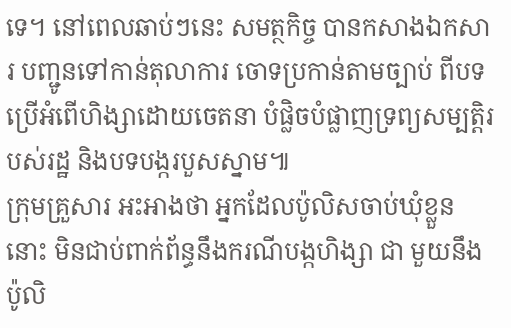ទេ។ នៅពេលឆាប់ៗនេះ សមត្ថកិច្ច បានកសាងឯកសារ បញ្ជូនទៅកាន់តុលាការ ចោទប្រកាន់តាមច្បាប់ ពីបទប្រើអំពើហិង្សាដោយចេតនា បំផ្លិចបំផ្លាញទ្រព្យសម្បត្តិរបស់រដ្ឋ និងបទបង្ករបួសស្នាម៕
ក្រុមគ្រួសារ អះអាងថា អ្នកដែលប៉ូលិសចាប់ឃុំខ្លួននោះ មិនជាប់ពាក់ព័ន្ធនឹងករណីបង្កហិង្សា ជា មួយនឹងប៉ូលិ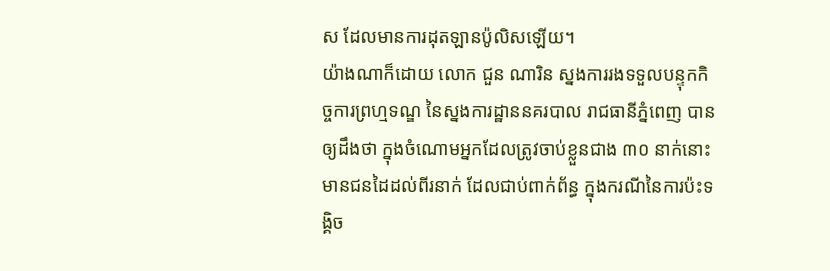ស ដែលមានការដុតឡានប៉ូលិសឡើយ។
យ៉ាងណាក៏ដោយ លោក ជួន ណារិន ស្នងការរងទទួលបន្ទុកកិច្ចការព្រហ្មទណ្ឌ នៃស្នងការដ្ឋាននគរបាល រាជធានីភ្នំពេញ បានឲ្យដឹងថា ក្នុងចំណោមអ្នកដែលត្រូវចាប់ខ្លួនជាង ៣០ នាក់នោះ មានជនដៃដល់ពីរនាក់ ដែលជាប់ពាក់ព័ន្ធ ក្នុងករណីនៃការប៉ះទង្គិច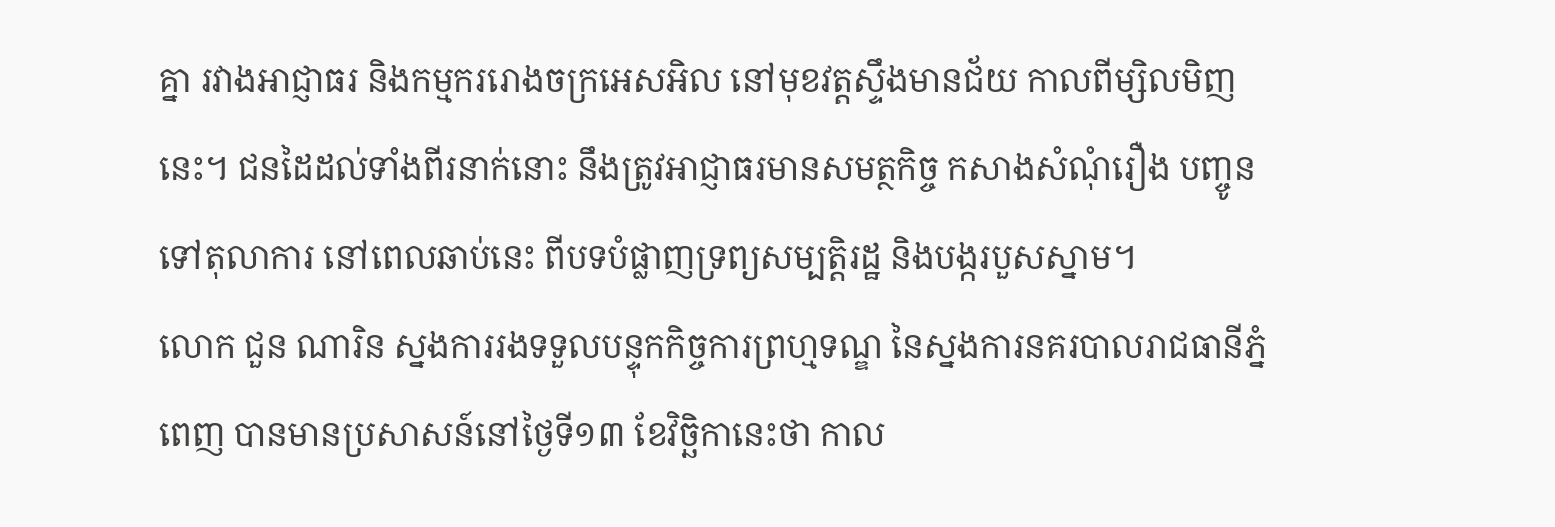គ្នា រវាងអាជ្ញាធរ និងកម្មកររោងចក្រអេសអិល នៅមុខវត្តស្ទឹងមានជ័យ កាលពីម្សិលមិញនេះ។ ជនដៃដល់ទាំងពីរនាក់នោះ នឹងត្រូវអាជ្ញាធរមានសមត្ថកិច្ច កសាងសំណុំរឿង បញ្ចូនទៅតុលាការ នៅពេលឆាប់នេះ ពីបទបំផ្លាញទ្រព្យសម្បត្តិរដ្ឋ និងបង្ករបួសស្នាម។
លោក ជួន ណារិន ស្នងការរងទទួលបន្ទុកកិច្ចការព្រហ្មទណ្ឌ នៃស្នងការនគរបាលរាជធានីភ្នំពេញ បានមានប្រសាសន៍នៅថ្ងៃទី១៣ ខែវិច្ឆិកានេះថា កាល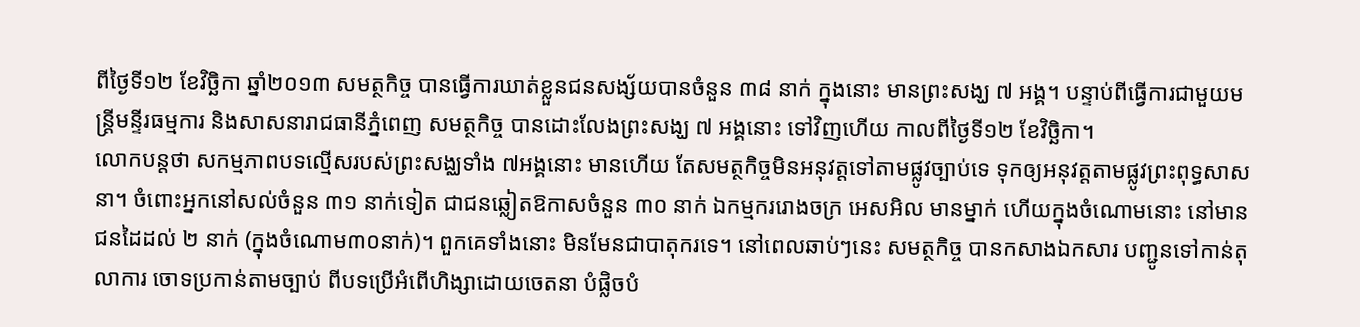ពីថ្ងៃទី១២ ខែវិច្ឆិកា ឆ្នាំ២០១៣ សមត្ថកិច្ច បានធ្វើការឃាត់ខ្លួនជនសង្ស័យបានចំនួន ៣៨ នាក់ ក្នុងនោះ មានព្រះសង្ឃ ៧ អង្គ។ បន្ទាប់ពីធ្វើការជាមួយមន្ត្រីមន្ទីរធម្មការ និងសាសនារាជធានីភ្នំពេញ សមត្ថកិច្ច បានដោះលែងព្រះសង្ឃ ៧ អង្គនោះ ទៅវិញហើយ កាលពីថ្ងៃទី១២ ខែវិច្ឆិកា។
លោកបន្តថា សកម្មភាពបទល្មើសរបស់ព្រះសង្ឈទាំង ៧អង្គនោះ មានហើយ តែសមត្ថកិច្ចមិនអនុវត្តទៅតាមផ្លូវច្បាប់ទេ ទុកឲ្យអនុវត្តតាមផ្លូវព្រះពុទ្ធសាសនា។ ចំពោះអ្នកនៅសល់ចំនួន ៣១ នាក់ទៀត ជាជនឆ្លៀតឱកាសចំនួន ៣០ នាក់ ឯកម្មកររោងចក្រ អេសអិល មានម្នាក់ ហើយក្នុងចំណោមនោះ នៅមានជនដៃដល់ ២ នាក់ (ក្នុងចំណោម៣០នាក់)។ ពួកគេទាំងនោះ មិនមែនជាបាតុករទេ។ នៅពេលឆាប់ៗនេះ សមត្ថកិច្ច បានកសាងឯកសារ បញ្ជូនទៅកាន់តុលាការ ចោទប្រកាន់តាមច្បាប់ ពីបទប្រើអំពើហិង្សាដោយចេតនា បំផ្លិចបំ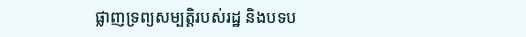ផ្លាញទ្រព្យសម្បត្តិរបស់រដ្ឋ និងបទប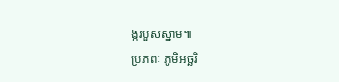ង្ករបួសស្នាម៕
ប្រភពៈ ភូមិអច្ឆរិ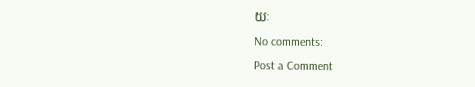យៈ
No comments:
Post a Comment